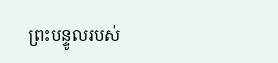ព្រះបន្ទូលរបស់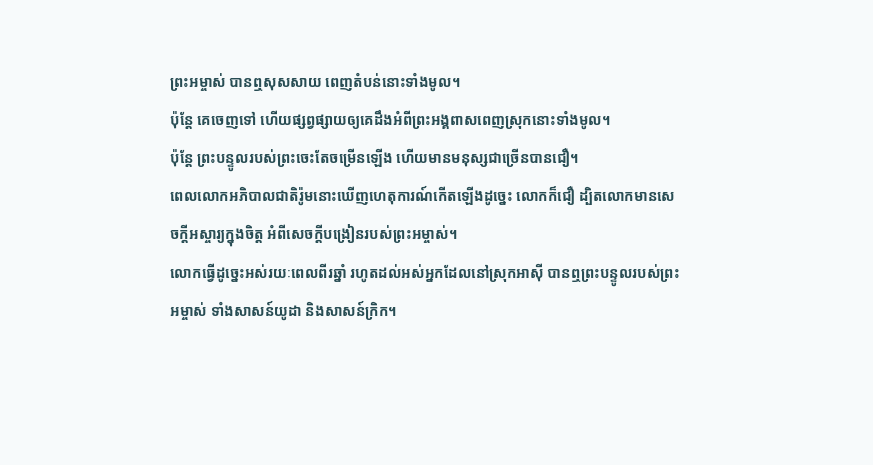ព្រះអម្ចាស់ បានឮសុសសាយ ពេញតំបន់នោះទាំងមូល។
ប៉ុន្តែ គេចេញទៅ ហើយផ្សព្វផ្សាយឲ្យគេដឹងអំពីព្រះអង្គពាសពេញស្រុកនោះទាំងមូល។
ប៉ុន្ដែ ព្រះបន្ទូលរបស់ព្រះចេះតែចម្រើនឡើង ហើយមានមនុស្សជាច្រើនបានជឿ។
ពេលលោកអភិបាលជាតិរ៉ូមនោះឃើញហេតុការណ៍កើតឡើងដូច្នេះ លោកក៏ជឿ ដ្បិតលោកមានសេចក្ដីអស្ចារ្យក្នុងចិត្ត អំពីសេចក្តីបង្រៀនរបស់ព្រះអម្ចាស់។
លោកធ្វើដូច្នេះអស់រយៈពេលពីរឆ្នាំ រហូតដល់អស់អ្នកដែលនៅស្រុកអាស៊ី បានឮព្រះបន្ទូលរបស់ព្រះអម្ចាស់ ទាំងសាសន៍យូដា និងសាសន៍ក្រិក។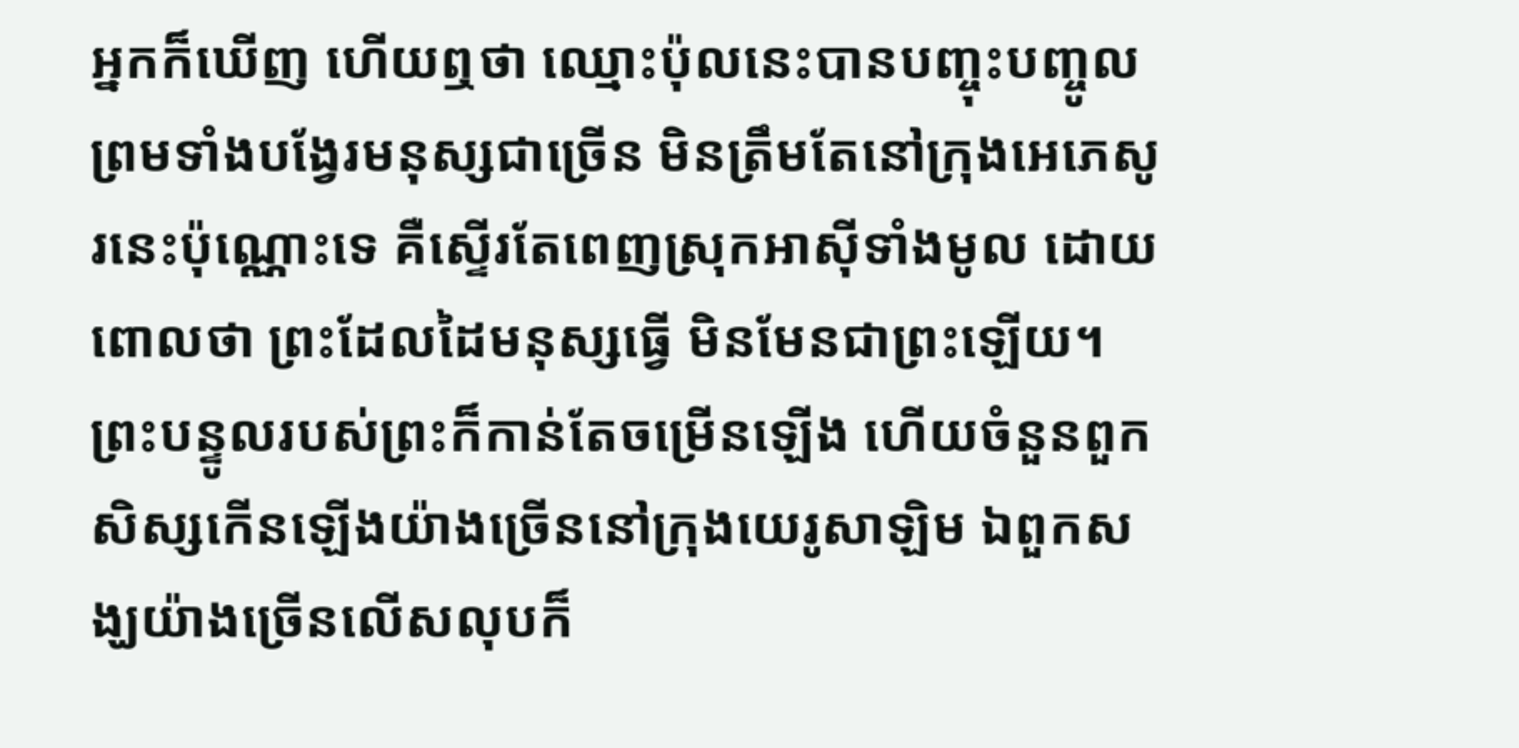អ្នកក៏ឃើញ ហើយឮថា ឈ្មោះប៉ុលនេះបានបញ្ចុះបញ្ចូល ព្រមទាំងបង្វែរមនុស្សជាច្រើន មិនត្រឹមតែនៅក្រុងអេភេសូរនេះប៉ុណ្ណោះទេ គឺស្ទើរតែពេញស្រុកអាស៊ីទាំងមូល ដោយពោលថា ព្រះដែលដៃមនុស្សធ្វើ មិនមែនជាព្រះឡើយ។
ព្រះបន្ទូលរបស់ព្រះក៏កាន់តែចម្រើនឡើង ហើយចំនួនពួកសិស្សកើនឡើងយ៉ាងច្រើននៅក្រុងយេរូសាឡិម ឯពួកសង្ឃយ៉ាងច្រើនលើសលុបក៏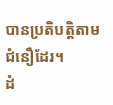បានប្រតិបត្តិតាមជំនឿដែរ។
ដំ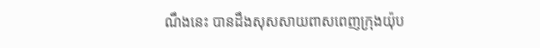ណឹងនេះ បានដឹងសុសសាយពាសពេញក្រុងយ៉ុប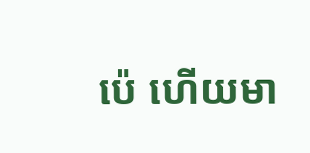ប៉េ ហើយមា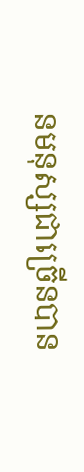នមនុស្សជាច្រើនបាន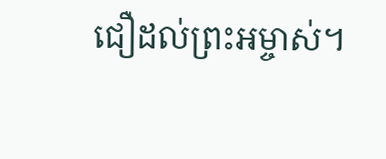ជឿដល់ព្រះអម្ចាស់។